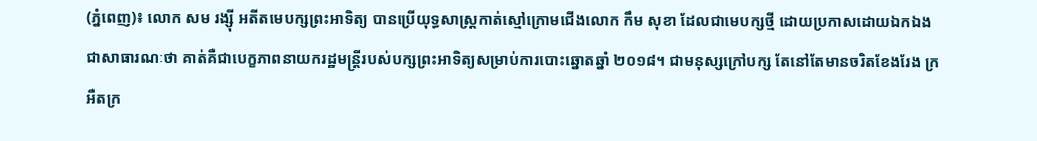(ភ្នំពេញ)៖ លោក សម រង្ស៊ី អតីតមេបក្សព្រះអាទិត្យ បានប្រើយុទ្ធសាស្រ្តកាត់ស្មៅក្រោមជើងលោក កឹម សុខា ដែលជាមេបក្សថ្មី ដោយប្រកាសដោយឯកឯង ជាសាធារណៈថា គាត់គឺជាបេក្ខភាពនាយករដ្ឋមន្រ្តីរបស់បក្សព្រះអាទិត្យសម្រាប់ការបោះឆ្នោតឆ្នាំ ២០១៨។ ជាមនុស្សក្រៅបក្ស តែនៅតែមានចរិតខែងរែង ក្រអឺតក្រ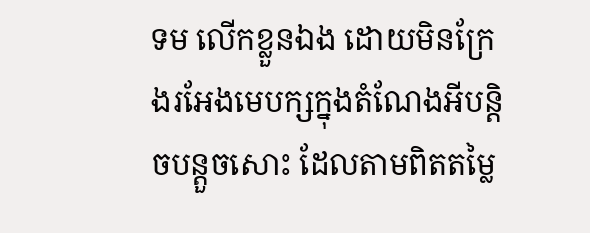ទម លើកខ្លួនឯង ដោយមិនក្រែងរអែងមេបក្សក្នុងតំណែងអីបន្តិចបន្តួចសោះ ដែលតាមពិតតម្លៃ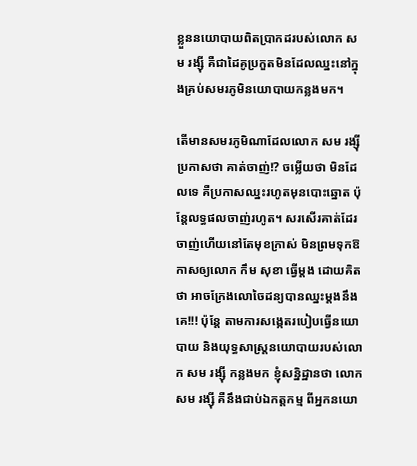ខ្លួននយោបាយពិតប្រាកដរបស់លោក សម រង្ស៊ី គឺជាដៃគូប្រកួតមិនដែលឈ្នះនៅក្នុងគ្រប់សមរភូមិនយោបាយកន្លងមក។

តើមានសមរភូមិណាដែលលោក សម រង្ស៊ី ប្រកាសថា គាត់ចាញ់!? ចម្លើយថា មិនដែលទេ គឺប្រកាសឈ្នះរហូតមុនបោះឆ្នោត ប៉ុន្តែលទ្ធផលចាញ់រហូត។ សរសើរគាត់ដែរ ចាញ់ហើយនៅតែមុខក្រាស់ មិនព្រមទុកឱកាសឲ្យលោក កឹម សុខា ធ្វើម្តង ដោយគិតថា អាចក្រែងលោចៃដន្យបានឈ្នះម្តងនឹងគេ!!! ប៉ុន្តែ តាមការសង្កេតរបៀបធ្វើនយោបាយ និងយុទ្ធសាស្រ្តនយោបាយរបស់លោក សម រង្ស៊ី កន្លងមក ខ្ញុំសន្និដ្ឋានថា លោក សម រង្ស៊ី គឺនឹងជាប់ឯកត្តកម្ម ពីអ្នកនយោ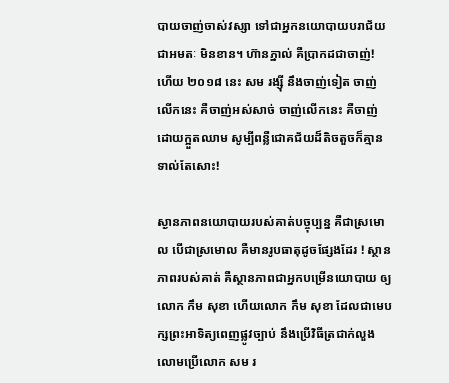បាយចាញ់ចាស់វស្សា ទៅជាអ្នកនយោបាយបរាជ័យជាអមតៈ មិនខាន។ ហ៊ានភ្នាល់ គឺប្រាកដជាចាញ់! ហើយ ២០១៨ នេះ សម រង្ស៊ី នឹងចាញ់ទៀត ចាញ់លើកនេះ គឺចាញ់អស់សាច់ ចាញ់លើកនេះ គឺចាញ់ដោយក្អួតឈាម សូម្បីពន្លឺជោគជ័យដ៏តិចតួចក៏គ្មានទាល់តែសោះ!

ស្ងានភាពនយោបាយរបស់គាត់បច្ចុប្បន្ន គឺជាស្រមោល បើជាស្រមោល គឺមានរូបធាតុដូចផ្សែងដែរ ! ស្ថានភាពរបស់គាត់ គឺស្ថានភាពជាអ្នកបម្រើនយោបាយ ឲ្យលោក កឹម សុខា ហើយលោក កឹម សុខា ដែលជាមេបក្សព្រះអាទិត្យពេញផ្លូវច្បាប់ នឹងប្រើវិធីត្រជាក់លួងលោមប្រើលោក សម រ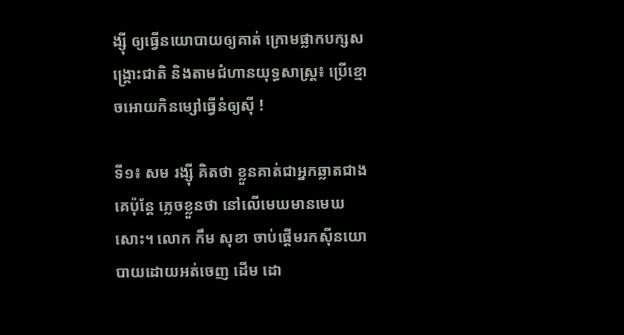ង្ស៊ី ឲ្យធ្វើនយោបាយឲ្យគាត់ ក្រោមផ្លាកបក្សសង្រ្គោះជាតិ និងតាមជំហានយុទ្ធសាស្រ្ត៖ ប្រើខ្មោចអោយកិនម្សៅធ្វើនំឲ្យស៊ី !

ទី១៖ សម រង្ស៊ី គិតថា ខ្លួនគាត់ជាអ្នកឆ្លាតជាងគេប៉ុន្តែ ភ្លេចខ្លួនថា នៅលើមេឃមានមេឃសោះ។ លោក កឹម សុខា ចាប់ផ្តើមរកស៊ីនយោបាយដោយអត់ចេញ ដើម ដោ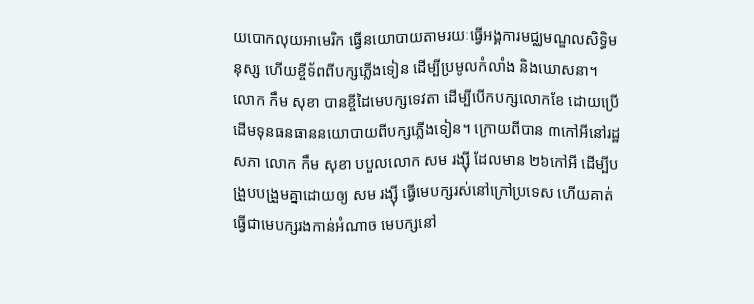យបោកលុយអាមេរិក ធ្វើនយោបាយតាមរយៈធ្វើអង្គការមជ្ឈមណ្ឌលសិទ្ធិមនុស្ស ហើយខ្ចីទ័ពពីបក្សភ្លើងទៀន ដើម្បីប្រមូលកំលាំង និងឃោសនា។ លោក កឹម សុខា បានខ្ចីដៃមេបក្សទេវតា ដើម្បីបើកបក្សលោកខែ ដោយប្រើដើមទុនធនធាននយោបាយពីបក្សភ្លើងទៀន។ ក្រោយពីបាន ៣កៅអីនៅរដ្ឋសភា លោក កឹម សុខា បបួលលោក សម រង្ស៊ី ដែលមាន ២៦កៅអី ដើម្បីបង្រួបបង្រួមគ្នាដោយឲ្យ សម រង្ស៊ី ធ្វើមេបក្សរស់នៅក្រៅប្រទេស ហើយគាត់ធ្វើជាមេបក្សរងកាន់អំណាច មេបក្សនៅ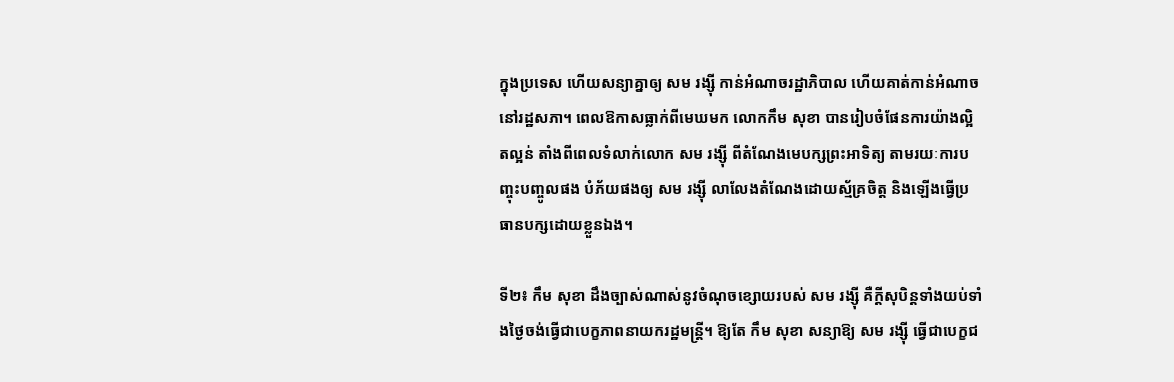ក្នុងប្រទេស ហើយសន្យាគ្នាឲ្យ សម រង្ស៊ី កាន់អំណាចរដ្ឋាភិបាល ហើយគាត់កាន់អំណាចនៅរដ្ឋសភា។ ពេលឱកាសធ្លាក់ពីមេឃមក លោកកឹម សុខា បានរៀបចំផែនការយ៉ាងល្អិតល្អន់ តាំងពីពេលទំលាក់លោក សម រង្ស៊ី ពីតំណែងមេបក្សព្រះអាទិត្យ តាមរយៈការបញ្ចុះបញ្ចូលផង បំភ័យផងឲ្យ សម រង្ស៊ី លាលែងតំណែងដោយស្ម័គ្រចិត្ត និងឡើងធ្វើប្រធានបក្សដោយខ្លួនឯង។

ទី២៖ កឹម សុខា ដឹងច្បាស់ណាស់នូវចំណុចខ្សោយរបស់ សម រង្ស៊ី គឺក្តីសុបិន្តទាំងយប់ទាំងថ្ងៃចង់ធ្វើជាបេក្ខភាពនាយករដ្ឋមន្រ្តី។ ឱ្យតែ កឹម សុខា សន្យាឱ្យ សម រង្ស៊ី ធ្វើជាបេក្ខជ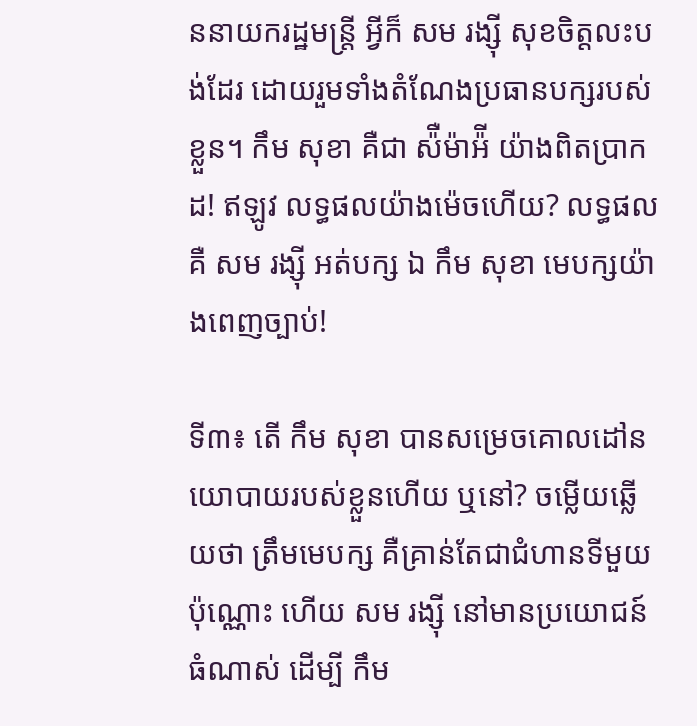ននាយករដ្ឋមន្រ្តី អ្វីក៏ សម រង្ស៊ី សុខចិត្តលះបង់ដែរ ដោយរួមទាំងតំណែងប្រធានបក្សរបស់ខ្លួន។ កឹម សុខា គឺជា ស៉ឺម៉ាអ៉ី យ៉ាងពិតប្រាកដ! ឥឡូវ លទ្ធផលយ៉ាងម៉េចហើយ? លទ្ធផល គឺ សម រង្ស៊ី អត់បក្ស ឯ កឹម សុខា មេបក្សយ៉ាងពេញច្បាប់!

ទី៣៖ តើ កឹម សុខា បានសម្រេចគោលដៅនយោបាយរបស់ខ្លួនហើយ ឬនៅ? ចម្លើយឆ្លើយថា ត្រឹមមេបក្ស គឺគ្រាន់តែជាជំហានទីមួយប៉ុណ្ណោះ ហើយ សម រង្ស៊ី នៅមានប្រយោជន៍ធំណាស់ ដើម្បី កឹម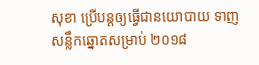សុខា ប្រើបន្តឲ្យធ្វើជានយោបាយ ទាញសន្លឹកឆ្នោតសម្រាប់ ២០១៨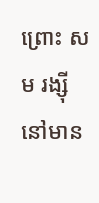ព្រោះ សម រង្ស៊ី នៅមាន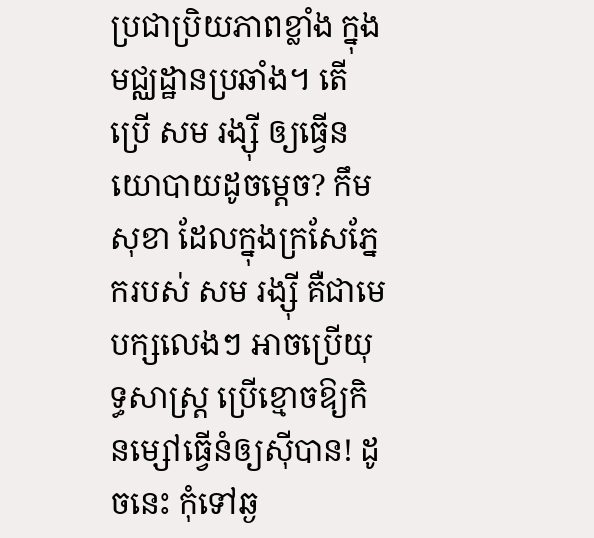ប្រជាប្រិយភាពខ្លាំង ក្នុងមជ្ឈដ្ឋានប្រឆាំង។ តើប្រើ សម រង្ស៊ី ឲ្យធ្វើនយោបាយដូចម្តេច? កឹម សុខា ដែលក្នុងក្រសែភ្នែករបស់ សម រង្ស៊ី គឺជាមេបក្សលេងៗ អាចប្រើយុទ្ធសាស្រ្ត ប្រើខ្មោចឱ្យកិនម្សៅធ្វើនំឲ្យស៊ីបាន! ដូចនេះ កុំទៅឆ្ង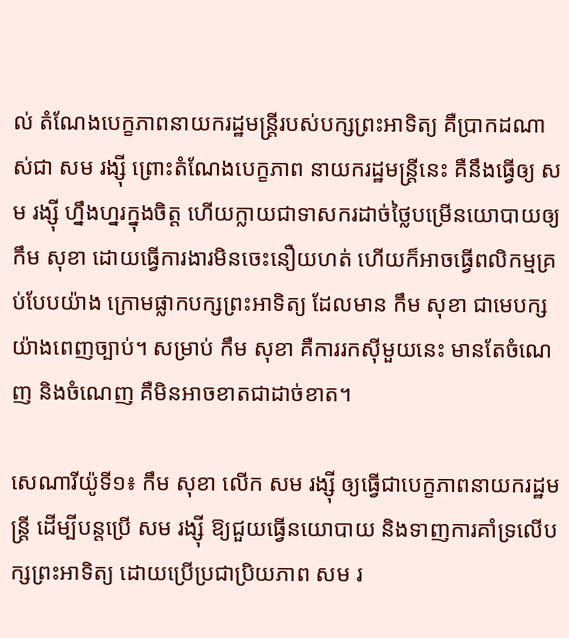ល់ តំណែងបេក្ខភាពនាយករដ្ឋមន្រ្តីរបស់បក្សព្រះអាទិត្យ គឺប្រាកដណាស់ជា សម រង្ស៊ី ព្រោះតំណែងបេក្ខភាព នាយករដ្ឋមន្រ្តីនេះ គឺនឹងធ្វើឲ្យ សម រង្ស៊ី ហ្នឹងហ្នរក្នុងចិត្ត ហើយក្លាយជាទាសករដាច់ថ្លៃបម្រើនយោបាយឲ្យ កឹម សុខា ដោយធ្វើការងារមិនចេះនឿយហត់ ហើយក៏អាចធ្វើពលិកម្មគ្រប់បែបយ៉ាង ក្រោមផ្លាកបក្សព្រះអាទិត្យ ដែលមាន កឹម សុខា ជាមេបក្សយ៉ាងពេញច្បាប់។ សម្រាប់ កឹម សុខា គឺការរកស៊ីមួយនេះ មានតែចំណេញ និងចំណេញ គឺមិនអាចខាតជាដាច់ខាត។

សេណារីយ៉ូទី១៖ កឹម សុខា លើក សម រង្ស៊ី ឲ្យធ្វើជាបេក្ខភាពនាយករដ្ឋមន្រ្តី ដើម្បីបន្តប្រើ សម រង្ស៊ី ឱ្យជួយធ្វើនយោបាយ និងទាញការគាំទ្រលើបក្សព្រះអាទិត្យ ដោយប្រើប្រជាប្រិយភាព សម រ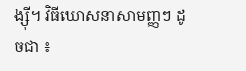ង្ស៊ី។ វិធីឃោសនាសាមញ្ញៗ ដូចជា ៖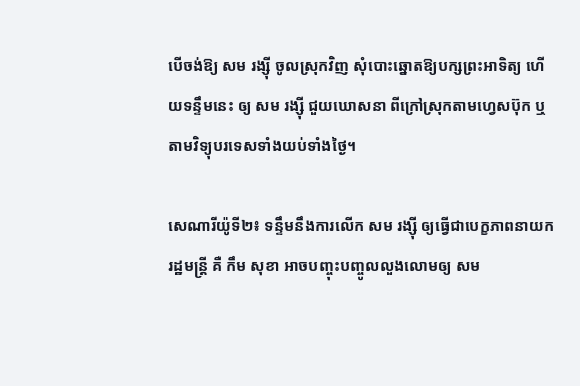បើចង់ឱ្យ សម រង្ស៊ី ចូលស្រុកវិញ សុំបោះឆ្នោតឱ្យបក្សព្រះអាទិត្យ ហើយទន្ទឹមនេះ ឲ្យ សម រង្ស៊ី ជួយឃោសនា ពីក្រៅស្រុកតាមហ្វេសប៊ុក ឬតាមវិទ្យុបរទេសទាំងយប់ទាំងថ្ងៃ។

សេណារីយ៉ូទី២៖ ទន្ទឹមនឹងការលើក សម រង្ស៊ី ឲ្យធ្វើជាបេក្ខភាពនាយករដ្ឋមន្រ្តី គឺ កឹម សុខា អាចបញ្ចុះបញ្ចូលលួងលោមឲ្យ សម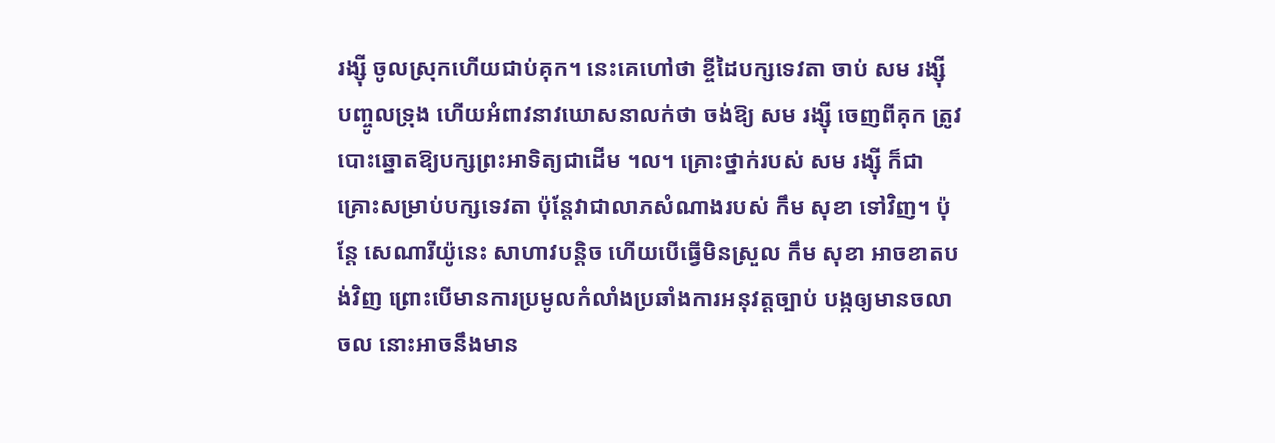រង្ស៊ី ចូលស្រុកហើយជាប់គុក។ នេះគេហៅថា ខ្ចីដៃបក្សទេវតា ចាប់ សម រង្ស៊ី បញ្ចូលទ្រុង ហើយអំពាវនាវឃោសនាលក់ថា ចង់ឱ្យ សម រង្ស៊ី ចេញពីគុក ត្រូវបោះឆ្នោតឱ្យបក្សព្រះអាទិត្យជាដើម ។ល។ គ្រោះថ្នាក់របស់ សម រង្ស៊ី ក៏ជាគ្រោះសម្រាប់បក្សទេវតា ប៉ុន្តែវាជាលាភសំណាងរបស់ កឹម សុខា ទៅវិញ។ ប៉ុន្តែ សេណារីយ៉ូនេះ សាហាវបន្តិច ហើយបើធ្វើមិនស្រួល កឹម សុខា អាចខាតបង់វិញ ព្រោះបើមានការប្រមូលកំលាំងប្រឆាំងការអនុវត្តច្បាប់ បង្កឲ្យមានចលាចល នោះអាចនឹងមាន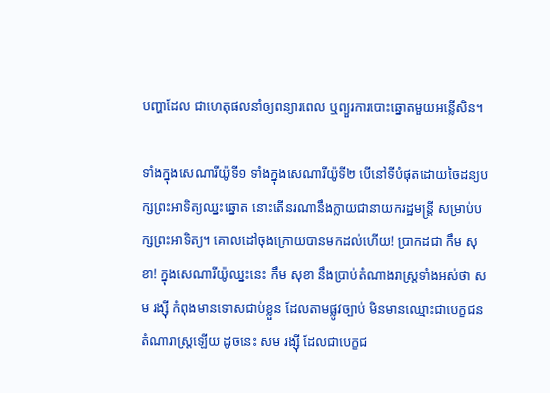បញ្ហាដែល ជាហេតុផលនាំឲ្យពន្យារពេល ឬព្យួរការបោះឆ្នោតមួយអន្លើសិន។

ទាំងក្នុងសេណារីយ៉ូទី១ ទាំងក្នុងសេណារីយ៉ូទី២ បើនៅទីបំផុតដោយចៃដន្យបក្សព្រះអាទិត្យឈ្នះឆ្នោត នោះតើនរណានឹងក្លាយជានាយករដ្ឋមន្រ្តី សម្រាប់បក្សព្រះអាទិត្យ។ គោលដៅចុងក្រោយបានមកដល់ហើយ! ប្រាកដជា កឹម សុខា! ក្នុងសេណារីយ៉ូឈ្នះនេះ កឹម សុខា នឹងប្រាប់តំណាងរាស្រ្តទាំងអស់ថា សម រង្ស៊ី កំពុងមានទោសជាប់ខ្លួន ដែលតាមផ្លូវច្បាប់ មិនមានឈ្មោះជាបេក្ខជនតំណារាស្រ្តឡើយ ដូចនេះ សម រង្ស៊ី ដែលជាបេក្ខជ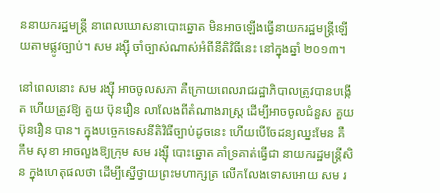ននាយករដ្ឋមន្រ្តី នាពេលឃោសនាបោះឆ្នោត មិនអាចឡើងធ្វើនាយករដ្ឋមន្រ្តីឡើយតាមផ្លូវច្បាប់។ សម រង្ស៊ី ចាំច្បាស់ណាស់អំពីនីតិវិធីនេះ នៅក្នុងឆ្នាំ ២០១៣។

នៅពេលនោះ សម រង្ស៊ី អាចចូលសភា គឺក្រោយពេលរាជរដ្ឋាភិបាលត្រូវបានបង្កើត ហើយត្រូវឱ្យ គួយ ប៊ុនរឿន លាលែងពីតំណាងរាស្រ្ត ដើម្បីអាចចូលជំនួស គួយ ប៊ុនរឿន បាន។ ក្នុងបច្ចេកទេសនីតិវិធីច្បាប់ដូចនេះ ហើយបើចែដន្យឈ្នះមែន គឺ កឹម សុខា អាចលួងឱ្យក្រុម សម រង្ស៊ី បោះឆ្នោត គាំទ្រគាត់ធ្វើជា នាយករដ្ឋមន្រ្តីសិន ក្នុងហេតុផលថា ដើម្បីស្នើថ្វាយព្រះមហាក្សត្រ លើកលែងទោសអោយ សម រ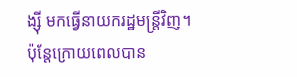ង្ស៊ី មកធ្វើនាយករដ្ឋមន្រ្តីវិញ។ ប៉ុន្តែក្រោយពេលបាន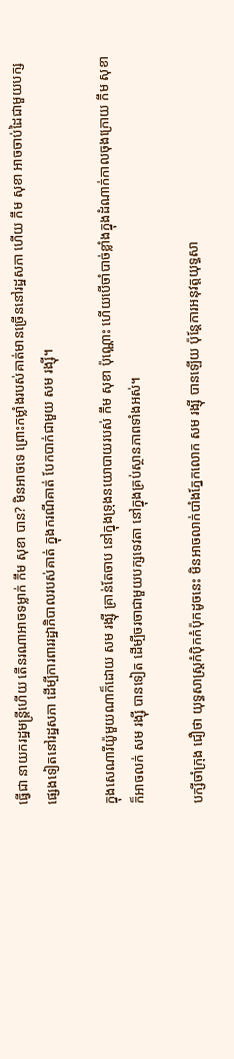ធ្វើជា នាយករដ្ឋមន្រ្តីហើយ តើនរណាអាចទម្លាក់ កឹម សុខា បាន? មិនអាចទេ ព្រោះកម្លាំងរបស់គាត់មានច្រើននៅរដ្ឋសភា ហើយ កឹម សុខា អាចចាប់ដៃជាមួយបក្ស ផ្សេងទៀតនៅរដ្ឋសភា ដើម្បីការពាររដ្ឋាភិបាលរបស់គាត់ ក្នុងករណីគាត់ បែកបាក់ជាមួយ សម រង្ស៊ី។

ក្នុងសេណារីយ៉ូមួយណាក៏ដោយ សម រង្ស៊ី គ្រាន់តែចាប នៅក្នុងទ្រុងនយោបាយរបស់ កឹម សុខា ប៉ុណ្ណោះ ហើយបើចាំបាច់ខ្លាំងក្នុងដំណាក់កាលចុងក្រោយ កឹម សុខា ក៏អាចលក់ សម រង្ស៊ី បានទៀត ដើម្បីចរចាជាមួយបក្សទេវតា នៅក្នុងគ្រប់ស្ថានភាពទាំងអស់។

បក្សីចាំក្រុង ជឿថា យុទ្ធសាស្រ្តកំប៉ិកកំប៉ុកដូចនេះ មិនអាចលាក់បាំងភ្នែកលោក សម រង្ស៊ី បានឡើយ ប៉ុន្តែការអនុវត្តយុទ្ធសា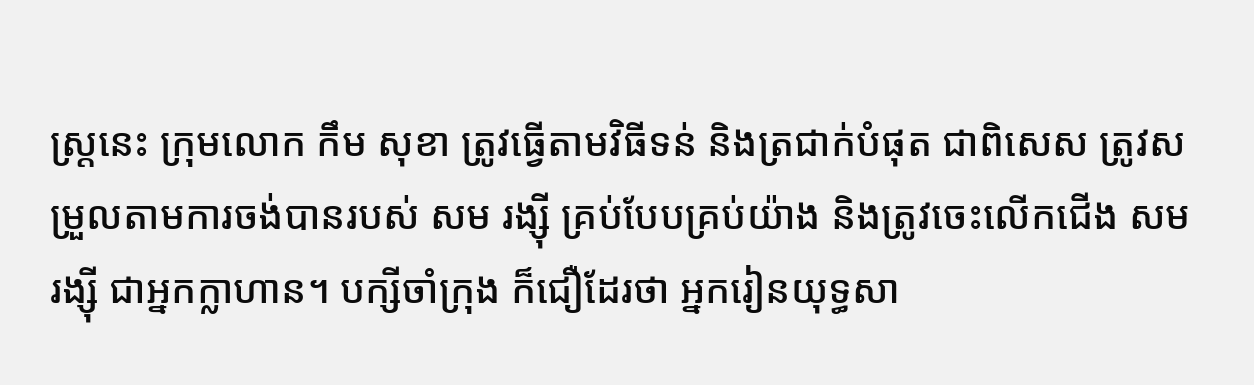ស្រ្តនេះ ក្រុមលោក កឹម សុខា ត្រូវធ្វើតាមវិធីទន់ និងត្រជាក់បំផុត ជាពិសេស ត្រូវសម្រួលតាមការចង់បានរបស់ សម រង្ស៊ី គ្រប់បែបគ្រប់យ៉ាង និងត្រូវចេះលើកជើង សម រង្ស៊ី ជាអ្នកក្លាហាន។ បក្សីចាំក្រុង ក៏ជឿដែរថា អ្នករៀនយុទ្ធសា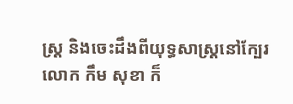ស្រ្ត និងចេះដឹងពីយុទ្ធសាស្រ្តនៅក្បែរលោក កឹម សុខា ក៏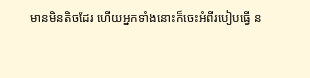មានមិនតិចដែរ ហើយអ្នកទាំងនោះក៏ចេះអំពីរបៀបធ្វើ ន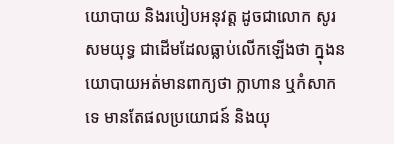យោបាយ និងរបៀបអនុវត្ត ដូចជាលោក សូរ សមយុទ្ធ ជាដើមដែលធ្លាប់លើកឡើងថា ក្នុងនយោបាយអត់មានពាក្យថា ក្លាហាន ឬកំសាកទេ មានតែផលប្រយោជន៍ និងយុ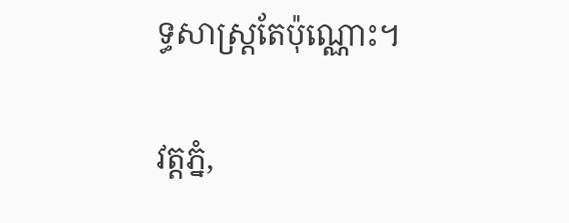ទ្ធសាស្រ្តតែប៉ុណ្ណោះ។

វត្តភ្នំ,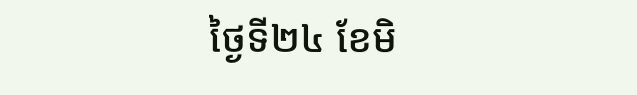ថ្ងៃទី២៤ ខែមិ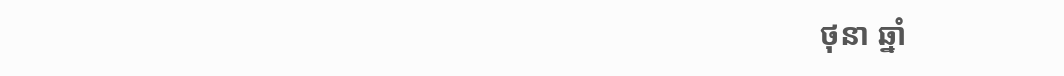ថុនា ឆ្នាំ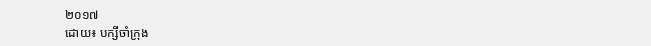២០១៧
ដោយ៖ បក្សីចាំក្រុង